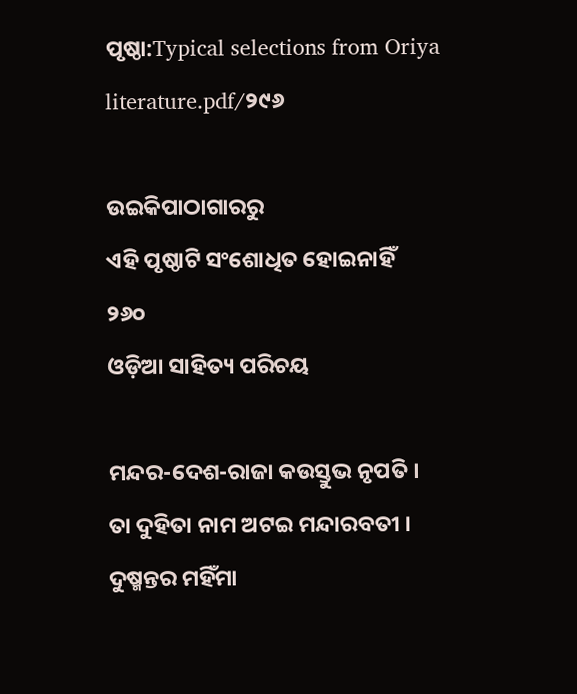ପୃଷ୍ଠା:Typical selections from Oriya literature.pdf/୨୯୬

ଉଇକିପାଠାଗାର‌ରୁ
ଏହି ପୃଷ୍ଠାଟି ସଂଶୋଧିତ ହୋଇନାହିଁ
୨୬୦
ଓଡ଼ିଆ ସାହିତ୍ୟ ପରିଚୟ

ମନ୍ଦର-ଦେଶ-ରାଜା କଉସ୍ତୁଭ ନୃପତି ।
ତା ଦୁହିତା ନାମ ଅଟଇ ମନ୍ଦାରବତୀ ।
ଦୁଷ୍ମନ୍ତର ମହିଁମା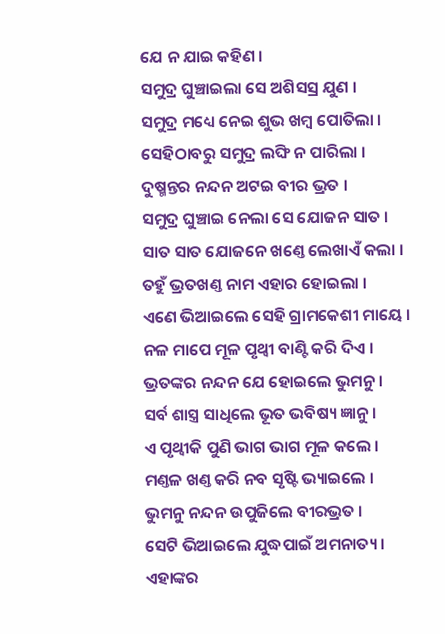ଯେ ନ ଯାଇ କ‌ହିଣ ।
ସମୁଦ୍ର ଘୁଞ୍ଚାଇଲା ସେ ଅଶିସସ୍ର ଯୁଣ ।
ସମୁଦ୍ର ମଧ୍ୟେ ନେଇ ଶୁଭ ଖମ୍ବ ପୋତିଲା ।
ସେହିଠାବରୁ ସମୁଦ୍ର ଲଙ୍ଘି ନ ପାରିଲା ।
ଦୁଷ୍ମନ୍ତର ନନ୍ଦନ ଅଟଇ ବୀର ଭ୍ରତ ।
ସମୁଦ୍ର ଘୁଞ୍ଚାଇ ନେଲା ସେ ଯୋଜନ ସାତ ।
ସାତ ସାତ ଯୋଜନେ ଖଣ୍ତେ ଲେଖାଏଁ କଲା ।
ତ‌ହୁଁ ଭ୍ରତଖଣ୍ତ ନାମ ଏହାର ହୋଇଲା ।
ଏଣେ ଭିଆଇଲେ ସେହି ଗ୍ରାମକେଶୀ ମାୟେ ।
ନଳ ମାପେ ମୂଳ ପୃଥ୍ୱୀ ବାଣ୍ଟି କରି ଦିଏ ।
ଭ୍ରତଙ୍କର ନନ୍ଦନ ଯେ ହୋଇଲେ ଭୁମନୁ ।
ସର୍ବ ଶାସ୍ତ୍ର ସାଧିଲେ ଭୂତ ଭବିଷ୍ୟ ଜ୍ଞାନୁ ।
ଏ ପୃଥ୍ୱୀକି ପୁଣି ଭାଗ ଭାଗ ମୂଳ କଲେ ।
ମଣ୍ତଳ ଖଣ୍ତ କରି ନବ ସୃଷ୍ଟି ଭ୍ୟାଇଲେ ।
ଭୁମନୁ ନନ୍ଦନ ଉପୁଜିଲେ ବୀରଭ୍ରତ ।
ସେଟି ଭିଆଇଲେ ଯୁଦ୍ଧପାଇଁ ଅମନାତ୍ୟ ।
ଏହାଙ୍କର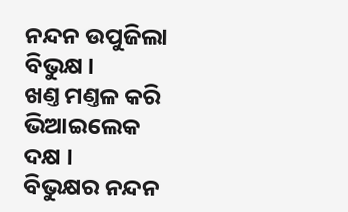ନନ୍ଦନ ଉପୁଜିଲା ବିଭୁକ୍ଷ ।
ଖଣ୍ତ ମଣ୍ତଳ କରି ଭିଆଇଲେକ ଦକ୍ଷ ।
ବିଭୁକ୍ଷର ନନ୍ଦନ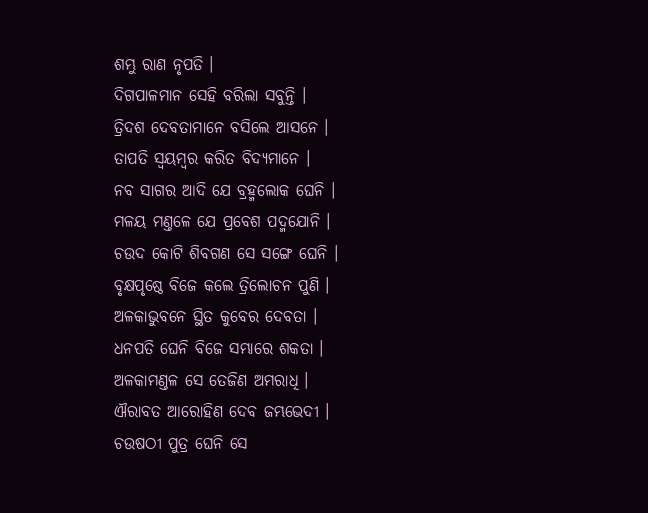ଶମ୍ଭୁ ରାଣ ନୃପତି ।
ଦିଗପାଳମାନ ସେହି ବରିଲା ସବୁନ୍ତି ।
ତ୍ରିଦଶ ଦେବତାମାନେ ବସିଲେ ଆସନେ ।
ତାପତି ସ୍ୱୟମ୍ବର କରିତ ବିଦ୍ୟମାନେ ।
ନବ ସାଗର ଆଦି ଯେ ବ୍ରହ୍ମଲୋକ ଘେନି ।
ମଳୟ ମଣ୍ତଳେ ଯେ ପ୍ରବେଶ ପଦ୍ମ‌ଯୋନି ।
ଚଉଦ କୋଟି ଶିବଗଣ ସେ ସଙ୍ଗେ ଘେନି ।
ବୃକ୍ଷ‌ପୃଷ୍ଠେ ବିଜେ କଲେ ତ୍ରିଲୋଚନ ପୁଣି ।
ଅଳକାଭୁବନେ ସ୍ଥିତ କୁବେର ଦେବତା ।
ଧନପତି ଘେନି ବିଜେ ସମ୍ଭାରେ ଶକତା ।
ଅଳକାମଣ୍ତଳ ସେ ତେଜିଣ ଅମରାଧି ।
ଐରାବତ ଆରୋହିଣ ଦେବ ଜମ୍ଭଭେଦୀ ।
ଚଉଷ‌ଠୀ ପୁତ୍ର ଘେନି ସେ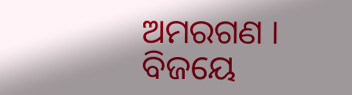ଅମରଗଣ ।
ବିଜୟେ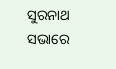ସୁରନାଥ ସଭାରେ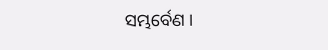ସମ୍ଭର୍ବେଣ ।